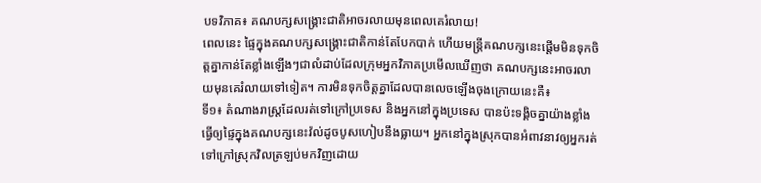បទវិភាគ៖ គណបក្សសង្គ្រោះជាតិអាចរលាយមុនពេលគេរំលាយ!
ពេលនេះ ផ្ទៃក្នុងគណបក្សសង្គ្រោះជាតិកាន់តែបែកបាក់ ហើយមន្ត្រីគណបក្សនេះផ្តើមមិនទុកចិត្តគ្នាកាន់តែខ្លាំងឡើងៗជាលំដាប់ដែលក្រុមអ្នកវិភាគប្រមើលឃើញថា គណបក្សនេះអាចរលាយមុនគេរំលាយទៅទៀត។ ការមិនទុកចិត្តគ្នាដែលបានលេចឡើងចុងក្រោយនេះគឺ៖
ទី១៖ តំណាងរាស្ត្រដែលរត់ទៅក្រៅប្រទេស និងអ្នកនៅក្នុងប្រទេស បានប៉ះទង្គិចគ្នាយ៉ាងខ្លាំងធ្វើឲ្យផ្ទៃក្នុងគណបក្សនេះវ៉ល់ដូចបូសហៀបនឹងធ្លាយ។ អ្នកនៅក្នុងស្រុកបានអំពាវនាវឲ្យអ្នករត់ទៅក្រៅស្រុកវិលត្រឡប់មកវិញដោយ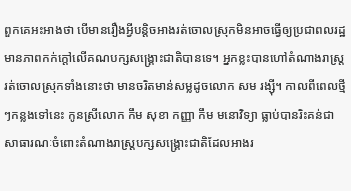ពួកគេអះអាងថា បើមានរឿងអ្វីបន្តិចអាងរត់ចោលស្រុកមិនអាចធ្វើឲ្យប្រជាពលរដ្ឋមានភាពកក់ក្តៅលើគណបក្សសង្គ្រោះជាតិបានទេ។ អ្នកខ្លះបានហៅតំណាងរាស្ត្ររត់ចោលស្រុកទាំងនោះថា មានចរិតមាន់សម្លដូចលោក សម រង្ស៊ី។ កាលពីពេលថ្មីៗកន្លងទៅនេះ កូនស្រីលោក កឹម សុខា កញ្ញា កឹម មនោវិទ្យា ធ្លាប់បានរិះគន់ជាសាធារណៈចំពោះតំណាងរាស្ត្របក្សសង្គ្រោះជាតិដែលអាងរ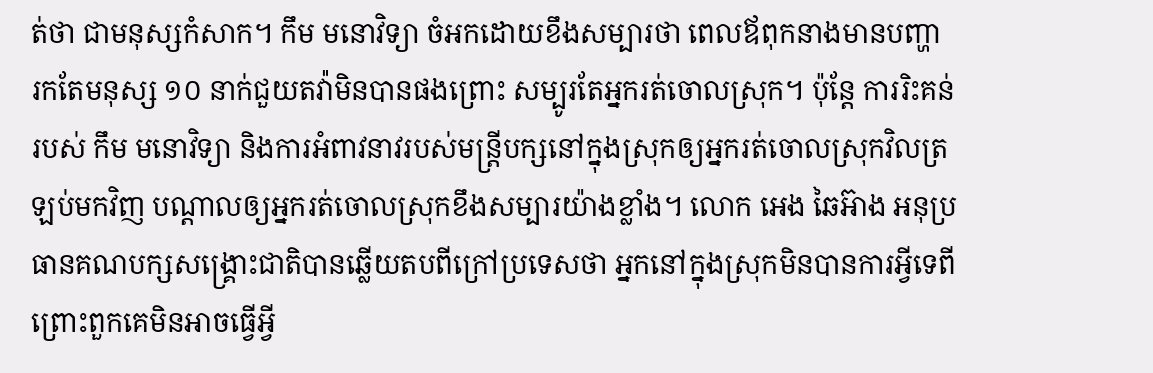ត់ថា ជាមនុស្សកំសាក។ កឹម មនោវិទ្យា ចំអកដោយខឹងសម្បារថា ពេលឪពុកនាងមានបញ្ហា រកតែមនុស្ស ១០ នាក់ជួយតវ៉ាមិនបានផងព្រោះ សម្បូរតែអ្នករត់ចោលស្រុក។ ប៉ុន្តែ ការរិះគន់របស់ កឹម មនោវិទ្យា និងការអំពាវនាវរបស់មន្ត្រីបក្សនៅក្នុងស្រុកឲ្យអ្នករត់ចោលស្រុកវិលត្រឡប់មកវិញ បណ្តាលឲ្យអ្នករត់ចោលស្រុកខឹងសម្បារយ៉ាងខ្លាំង។ លោក អេង ឆៃអ៊ាង អនុប្រធានគណបក្សសង្គ្រោះជាតិបានឆ្លើយតបពីក្រៅប្រទេសថា អ្នកនៅក្នុងស្រុកមិនបានការអ្វីទេពីព្រោះពួកគេមិនអាចធ្វើអ្វី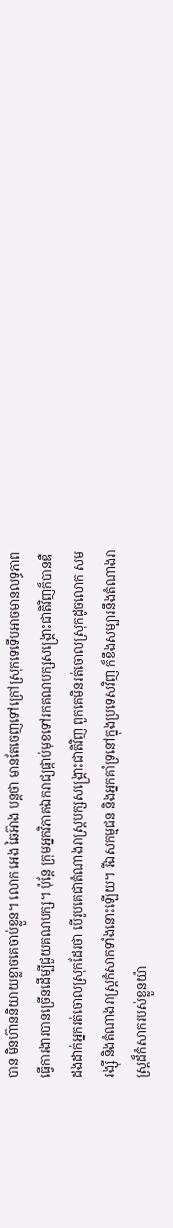បាន មិនហ៊ាននិយាយខ្លាចគេចាប់ខ្លួន។ លោក អេង ឆៃអ៊ាង បន្តថា មានតែចេញទៅក្រៅស្រុកទេទើបអាចមានលទ្ធភាពធ្វើការងារបានច្រើនដើម្បីជួយគណបក្ស។ ប៉ុន្តែ ក្រុមអ្នកវិភាគឯករាជ្យផ្កាប់មុខទៅរកគណបក្សសង្គ្រោះជាតិវិញក៏បានឌឺដងដាក់អ្នករត់ចោលស្រុកដែរថា បើរូបគេជាតំណាងរាស្ត្របក្សសង្គ្រោះជាតិវិញ ពួកគេមិនរត់ចោលស្រុកដូចលោក សម រង្ស៊ី និងតំណាងរាស្ត្រកំសាកទាំងនោះឡើយ។ រីឯសកម្មជន និងអ្នកគាំទ្រនៅក្នុងប្រទេសវិញ ក៏ខឹងសម្បារនឹងតំណាងរាស្ត្រដ៏កំសាករបស់ខ្លួនយ៉ា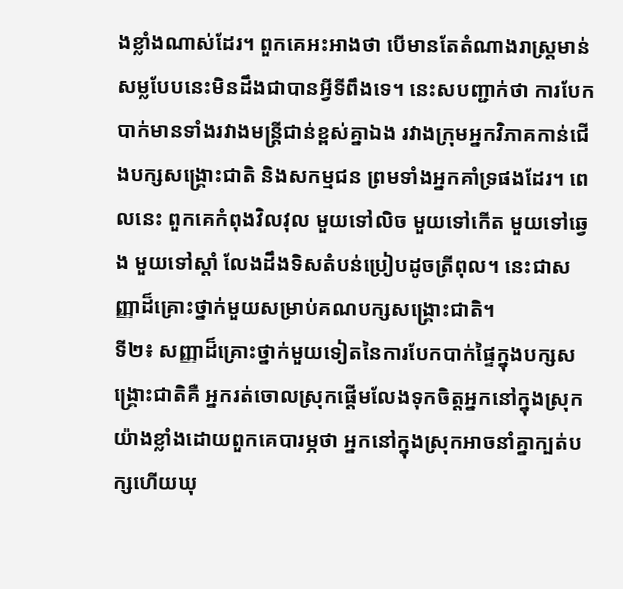ងខ្លាំងណាស់ដែរ។ ពួកគេអះអាងថា បើមានតែតំណាងរាស្ត្រមាន់សម្លបែបនេះមិនដឹងជាបានអ្វីទីពឹងទេ។ នេះសបញ្ជាក់ថា ការបែកបាក់មានទាំងរវាងមន្ត្រីជាន់ខ្ពស់គ្នាឯង រវាងក្រុមអ្នកវិភាគកាន់ជើងបក្សសង្គ្រោះជាតិ និងសកម្មជន ព្រមទាំងអ្នកគាំទ្រផងដែរ។ ពេលនេះ ពួកគេកំពុងវិលវុល មួយទៅលិច មួយទៅកើត មួយទៅឆ្វេង មួយទៅស្តាំ លែងដឹងទិសតំបន់ប្រៀបដូចត្រីពុល។ នេះជាសញ្ញាដ៏គ្រោះថ្នាក់មួយសម្រាប់គណបក្សសង្គ្រោះជាតិ។
ទី២៖ សញ្ញាដ៏គ្រោះថ្នាក់មួយទៀតនៃការបែកបាក់ផ្ទៃក្នុងបក្សសង្គ្រោះជាតិគឺ អ្នករត់ចោលស្រុកផ្តើមលែងទុកចិត្តអ្នកនៅក្នុងស្រុកយ៉ាងខ្លាំងដោយពួកគេបារម្ភថា អ្នកនៅក្នុងស្រុកអាចនាំគ្នាក្បត់បក្សហើយឃុ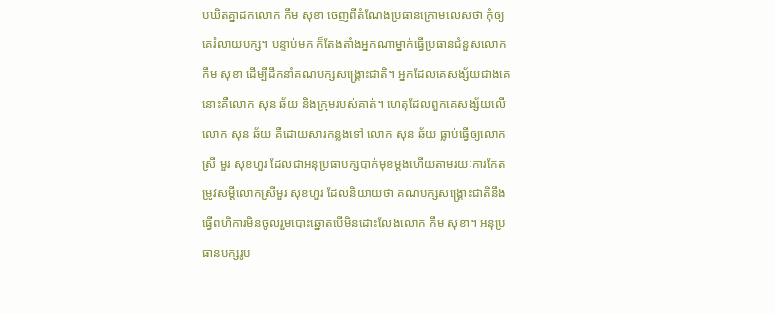បឃិតគ្នាដកលោក កឹម សុខា ចេញពីតំណែងប្រធានក្រោមលេសថា កុំឲ្យគេរំលាយបក្ស។ បន្ទាប់មក ក៏តែងតាំងអ្នកណាម្នាក់ធ្វើប្រធានជំនួសលោក កឹម សុខា ដើម្បីដឹកនាំគណបក្សសង្គ្រោះជាតិ។ អ្នកដែលគេសង្ស័យជាងគេនោះគឺលោក សុន ឆ័យ និងក្រុមរបស់គាត់។ ហេតុដែលពួកគេសង្ស័យលើលោក សុន ឆ័យ គឺដោយសារកន្លងទៅ លោក សុន ឆ័យ ធ្លាប់ធ្វើឲ្យលោកស្រី មួរ សុខហួរ ដែលជាអនុប្រធាបក្សបាក់មុខម្តងហើយតាមរយៈការកែតម្រូវសម្តីលោកស្រីមួរ សុខហួរ ដែលនិយាយថា គណបក្សសង្គ្រោះជាតិនឹងធ្វើពហិការមិនចូលរួមបោះឆ្នោតបើមិនដោះលែងលោក កឹម សុខា។ អនុប្រធានបក្សរូប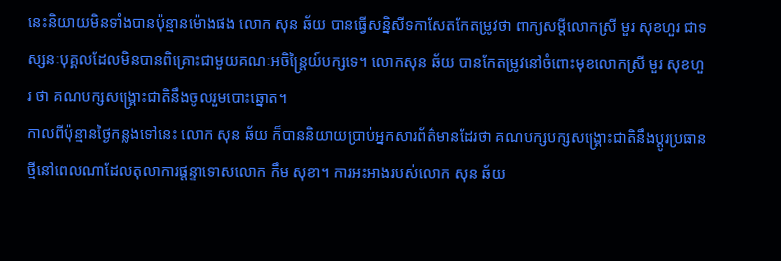នេះនិយាយមិនទាំងបានប៉ុន្មានម៉ោងផង លោក សុន ឆ័យ បានធ្វើសន្និសីទកាសែតកែតម្រូវថា ពាក្យសម្តីលោកស្រី មួរ សុខហួរ ជាទស្សនៈបុគ្គលដែលមិនបានពិគ្រោះជាមួយគណៈអចិន្ត្រៃយ៍បក្សទេ។ លោកសុន ឆ័យ បានកែតម្រូវនៅចំពោះមុខលោកស្រី មួរ សុខហួរ ថា គណបក្សសង្គ្រោះជាតិនឹងចូលរួមបោះឆ្នោត។
កាលពីប៉ុន្មានថ្ងៃកន្លងទៅនេះ លោក សុន ឆ័យ ក៏បាននិយាយប្រាប់អ្នកសារព័ត៌មានដែរថា គណបក្សបក្សសង្គ្រោះជាតិនឹងប្តូរប្រធានថ្មីនៅពេលណាដែលតុលាការផ្តន្ទាទោសលោក កឹម សុខា។ ការអះអាងរបស់លោក សុន ឆ័យ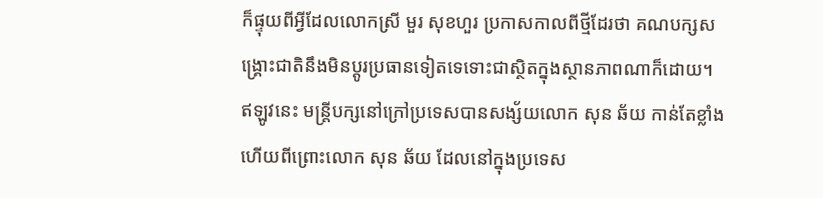ក៏ផ្ទុយពីអ្វីដែលលោកស្រី មួរ សុខហួរ ប្រកាសកាលពីថ្មីដែរថា គណបក្សសង្គ្រោះជាតិនឹងមិនប្តូរប្រធានទៀតទេទោះជាស្ថិតក្នុងស្ថានភាពណាក៏ដោយ។
ឥឡូវនេះ មន្ត្រីបក្សនៅក្រៅប្រទេសបានសង្ស័យលោក សុន ឆ័យ កាន់តែខ្លាំងហើយពីព្រោះលោក សុន ឆ័យ ដែលនៅក្នុងប្រទេស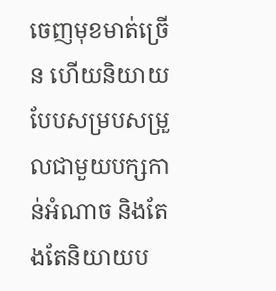ចេញមុខមាត់ច្រើន ហើយនិយាយបែបសម្របសម្រួលជាមួយបក្សកាន់អំណាច និងតែងតែនិយាយប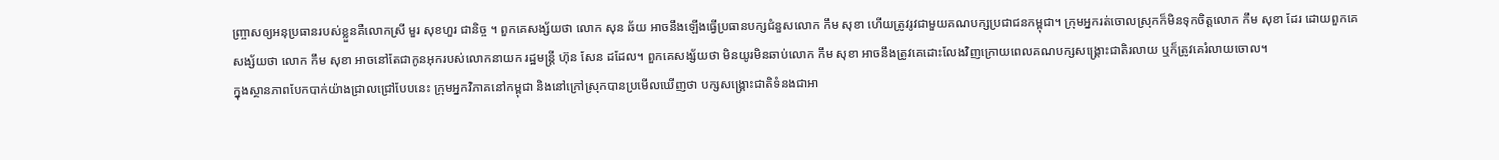ញ្ច្រាសឲ្យអនុប្រធានរបស់ខ្លួនគឺលោកស្រី មួរ សុខហួរ ជានិច្ច ។ ពួកគេសង្ស័យថា លោក សុន ឆ័យ អាចនឹងឡើងធ្វើប្រធានបក្សជំនួសលោក កឹម សុខា ហើយត្រូវរូវជាមួយគណបក្សប្រជាជនកម្ពុជា។ ក្រុមអ្នករត់ចោលស្រុកក៏មិនទុកចិត្តលោក កឹម សុខា ដែរ ដោយពួកគេសង្ស័យថា លោក កឹម សុខា អាចនៅតែជាកូនអុករបស់លោកនាយក រដ្ឋមន្ត្រី ហ៊ុន សែន ដដែល។ ពួកគេសង្ស័យថា មិនយូរមិនឆាប់លោក កឹម សុខា អាចនឹងត្រូវគេដោះលែងវិញក្រោយពេលគណបក្សសង្គ្រោះជាតិរលាយ ឬក៏ត្រូវគេរំលាយចោល។
ក្នុងស្ថានភាពបែកបាក់យ៉ាងជ្រាលជ្រៅបែបនេះ ក្រុមអ្នកវិភាគនៅកម្ពុជា និងនៅក្រៅស្រុកបានប្រមើលឃើញថា បក្សសង្គ្រោះជាតិទំនងជាអា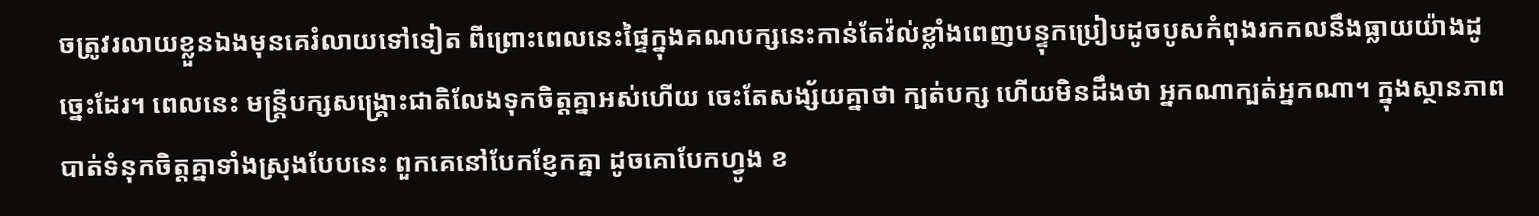ចត្រូវរលាយខ្លួនឯងមុនគេរំលាយទៅទៀត ពីព្រោះពេលនេះផ្ទៃក្នុងគណបក្សនេះកាន់តែវ៉ល់ខ្លាំងពេញបន្ទុកប្រៀបដូចបូសកំពុងរកកលនឹងធ្លាយយ៉ាងដូច្នេះដែរ។ ពេលនេះ មន្ត្រីបក្សសង្គ្រោះជាតិលែងទុកចិត្តគ្នាអស់ហើយ ចេះតែសង្ស័យគ្នាថា ក្បត់បក្ស ហើយមិនដឹងថា អ្នកណាក្បត់អ្នកណា។ ក្នុងស្ថានភាពបាត់ទំនុកចិត្តគ្នាទាំងស្រុងបែបនេះ ពួកគេនៅបែកខ្ញែកគ្នា ដូចគោបែកហ្វូង ខ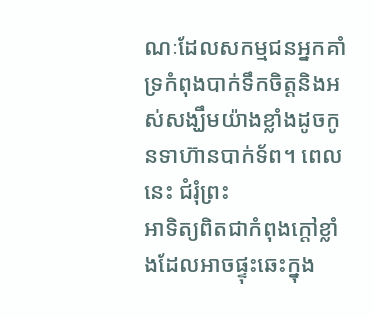ណៈដែលសកម្មជនអ្នកគាំទ្រកំពុងបាក់ទឹកចិត្តនិងអស់សង្ឃឹមយ៉ាងខ្លាំងដូចកូនទាហ៊ានបាក់ទ័ព។ ពេលនេះ ជំរុំព្រះ
អាទិត្យពិតជាកំពុងក្តៅខ្លាំងដែលអាចផ្ទុះឆេះក្នុង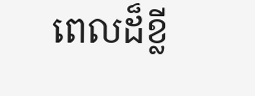ពេលដ៏ខ្លី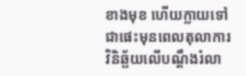ខាងមុខ ហើយក្លាយទៅជាផេះមុនពេលតុលាការវិនិឆ្ឆ័យលើបណ្តឹងរំលា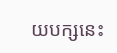យបក្សនេះ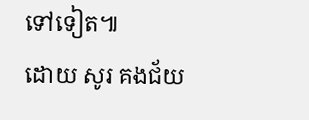ទៅទៀត៕
ដោយ សូរ គងជ័យ